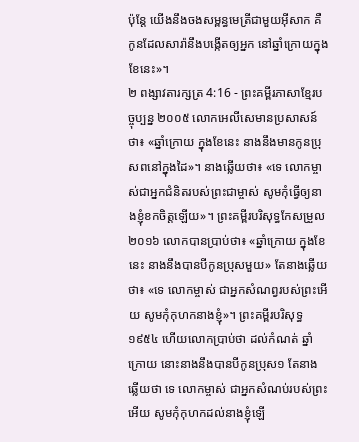ប៉ុន្តែ យើងនឹងចងសម្ពន្ធមេត្រីជាមួយអ៊ីសាក គឺកូនដែលសារ៉ានឹងបង្កើតឲ្យអ្នក នៅឆ្នាំក្រោយក្នុងខែនេះ»។
២ ពង្សាវតារក្សត្រ 4:16 - ព្រះគម្ពីរភាសាខ្មែរបច្ចុប្បន្ន ២០០៥ លោកអេលីសេមានប្រសាសន៍ថា៖ «ឆ្នាំក្រោយ ក្នុងខែនេះ នាងនឹងមានកូនប្រុសពនៅក្នុងដៃ»។ នាងឆ្លើយថា៖ «ទេ លោកម្ចាស់ជាអ្នកជំនិតរបស់ព្រះជាម្ចាស់ សូមកុំធ្វើឲ្យនាងខ្ញុំខកចិត្តឡើយ»។ ព្រះគម្ពីរបរិសុទ្ធកែសម្រួល ២០១៦ លោកបានប្រាប់ថា៖ «ឆ្នាំក្រោយ ក្នុងខែនេះ នាងនឹងបានបីកូនប្រុសមួយ» តែនាងឆ្លើយថា៖ «ទេ លោកម្ចាស់ ជាអ្នកសំណព្វរបស់ព្រះអើយ សូមកុំកុហកនាងខ្ញុំ»។ ព្រះគម្ពីរបរិសុទ្ធ ១៩៥៤ ហើយលោកប្រាប់ថា ដល់កំណត់ ឆ្នាំក្រោយ នោះនាងនឹងបានបីកូនប្រុស១ តែនាងឆ្លើយថា ទេ លោកម្ចាស់ ជាអ្នកសំណប់របស់ព្រះអើយ សូមកុំកុហកដល់នាងខ្ញុំឡើ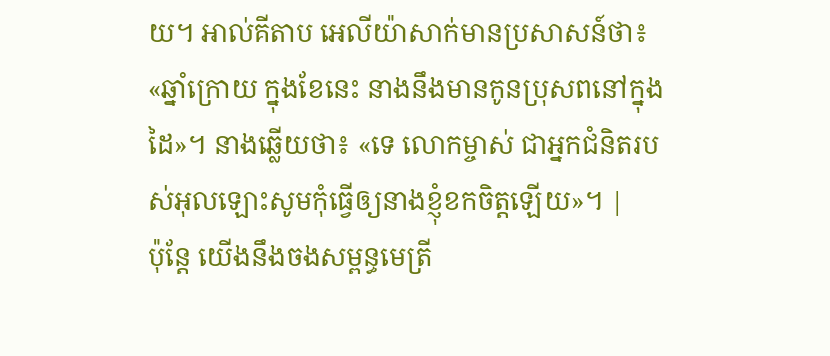យ។ អាល់គីតាប អេលីយ៉ាសាក់មានប្រសាសន៍ថា៖ «ឆ្នាំក្រោយ ក្នុងខែនេះ នាងនឹងមានកូនប្រុសពនៅក្នុងដៃ»។ នាងឆ្លើយថា៖ «ទេ លោកម្ចាស់ ជាអ្នកជំនិតរបស់អុលឡោះសូមកុំធ្វើឲ្យនាងខ្ញុំខកចិត្តឡើយ»។ |
ប៉ុន្តែ យើងនឹងចងសម្ពន្ធមេត្រី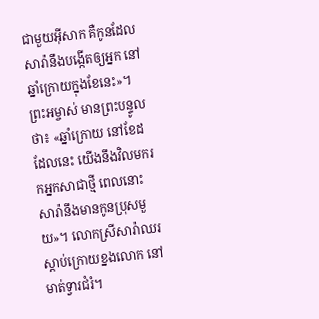ជាមួយអ៊ីសាក គឺកូនដែលសារ៉ានឹងបង្កើតឲ្យអ្នក នៅឆ្នាំក្រោយក្នុងខែនេះ»។
ព្រះអម្ចាស់ មានព្រះបន្ទូលថា៖ «ឆ្នាំក្រោយ នៅខែដដែលនេះ យើងនឹងវិលមករកអ្នកសាជាថ្មី ពេលនោះ សារ៉ានឹងមានកូនប្រុសមួយ»។ លោកស្រីសារ៉ាឈរស្ដាប់ក្រោយខ្នងលោក នៅមាត់ទ្វារជំរំ។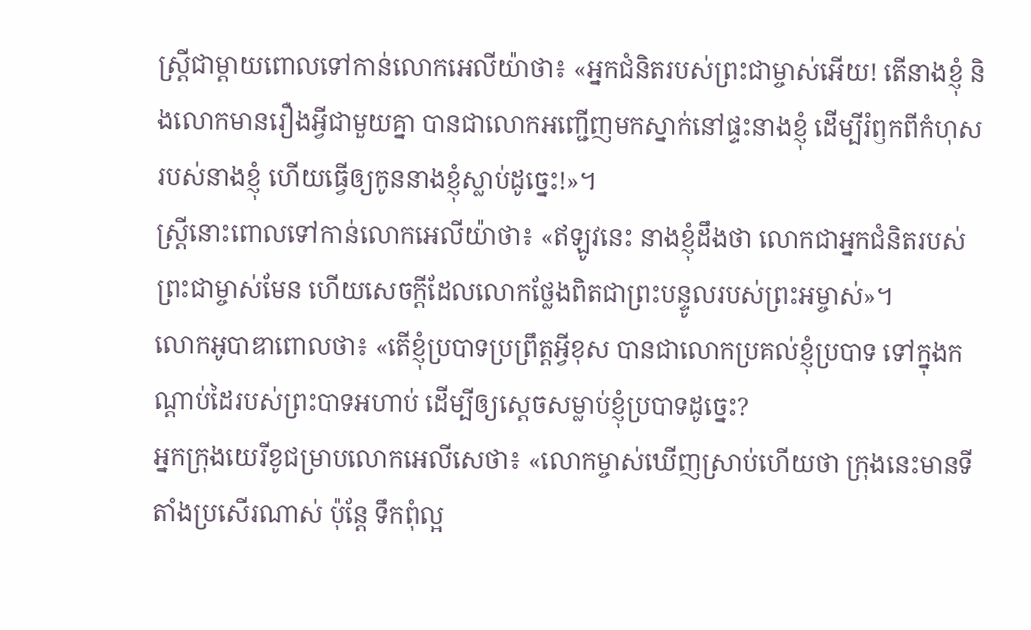ស្ត្រីជាម្ដាយពោលទៅកាន់លោកអេលីយ៉ាថា៖ «អ្នកជំនិតរបស់ព្រះជាម្ចាស់អើយ! តើនាងខ្ញុំ និងលោកមានរឿងអ្វីជាមួយគ្នា បានជាលោកអញ្ជើញមកស្នាក់នៅផ្ទះនាងខ្ញុំ ដើម្បីរំឭកពីកំហុសរបស់នាងខ្ញុំ ហើយធ្វើឲ្យកូននាងខ្ញុំស្លាប់ដូច្នេះ!»។
ស្ត្រីនោះពោលទៅកាន់លោកអេលីយ៉ាថា៖ «ឥឡូវនេះ នាងខ្ញុំដឹងថា លោកជាអ្នកជំនិតរបស់ព្រះជាម្ចាស់មែន ហើយសេចក្ដីដែលលោកថ្លែងពិតជាព្រះបន្ទូលរបស់ព្រះអម្ចាស់»។
លោកអូបាឌាពោលថា៖ «តើខ្ញុំប្របាទប្រព្រឹត្តអ្វីខុស បានជាលោកប្រគល់ខ្ញុំប្របាទ ទៅក្នុងកណ្ដាប់ដៃរបស់ព្រះបាទអហាប់ ដើម្បីឲ្យស្ដេចសម្លាប់ខ្ញុំប្របាទដូច្នេះ?
អ្នកក្រុងយេរីខូជម្រាបលោកអេលីសេថា៖ «លោកម្ចាស់ឃើញស្រាប់ហើយថា ក្រុងនេះមានទីតាំងប្រសើរណាស់ ប៉ុន្តែ ទឹកពុំល្អ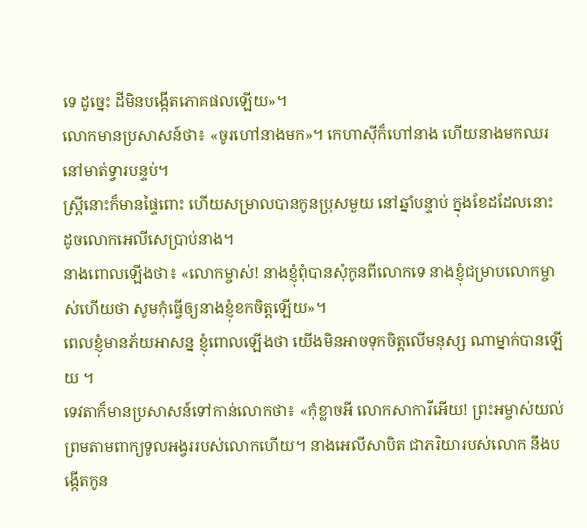ទេ ដូច្នេះ ដីមិនបង្កើតភោគផលឡើយ»។
លោកមានប្រសាសន៍ថា៖ «ចូរហៅនាងមក»។ កេហាស៊ីក៏ហៅនាង ហើយនាងមកឈរនៅមាត់ទ្វារបន្ទប់។
ស្ត្រីនោះក៏មានផ្ទៃពោះ ហើយសម្រាលបានកូនប្រុសមួយ នៅឆ្នាំបន្ទាប់ ក្នុងខែដដែលនោះ ដូចលោកអេលីសេប្រាប់នាង។
នាងពោលឡើងថា៖ «លោកម្ចាស់! នាងខ្ញុំពុំបានសុំកូនពីលោកទេ នាងខ្ញុំជម្រាបលោកម្ចាស់ហើយថា សូមកុំធ្វើឲ្យនាងខ្ញុំខកចិត្តឡើយ»។
ពេលខ្ញុំមានភ័យអាសន្ន ខ្ញុំពោលឡើងថា យើងមិនអាចទុកចិត្តលើមនុស្ស ណាម្នាក់បានឡើយ ។
ទេវតាក៏មានប្រសាសន៍ទៅកាន់លោកថា៖ «កុំខ្លាចអី លោកសាការីអើយ! ព្រះអម្ចាស់យល់ព្រមតាមពាក្យទូលអង្វររបស់លោកហើយ។ នាងអេលីសាបិត ជាភរិយារបស់លោក នឹងបង្កើតកូន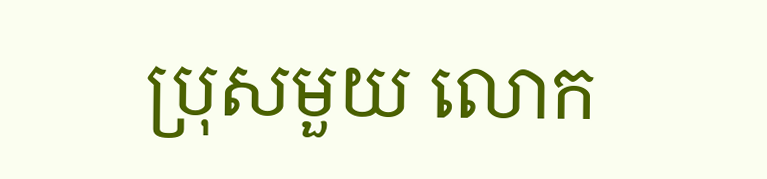ប្រុសមួយ លោក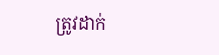ត្រូវដាក់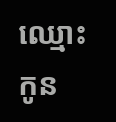ឈ្មោះកូន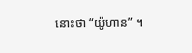នោះថា “យ៉ូហាន” ។